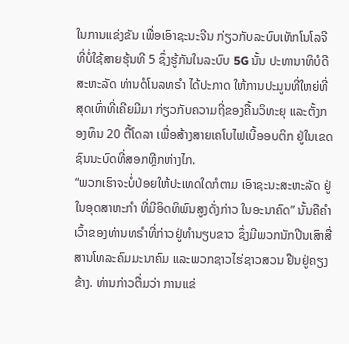ໃນການແຂ່ງຂັນ ເພື່ອເອົາຊະນະຈີນ ກ່ຽວກັບລະບົບເທັກໂນໂລຈີ ທີ່ບໍ່ໃຊ້ສາຍຮຸ້ນທີ 5 ຊຶ່ງຮູ້ກັນໃນລະບົບ 5G ນັ້ນ ປະທານາທິບໍດີສະຫະລັດ ທ່ານດໍໂນລທຣຳ ໄດ້ປະກາດ ໃຫ້ການປະມູນທີ່ໃຫຍ່ທີ່ສຸດເທົ່າທີ່ເຄີຍມີມາ ກ່ຽວກັບຄວາມຖີ່ຂອງຄື້ນວິທະຍຸ ແລະຕັ້ງກອງທຶນ 20 ຕື້ໂດລາ ເພື່ອສ້າງສາຍເຄໂບໄຟເບີ້ອອບຕິກ ຢູ່ໃນເຂດຊົນນະບົດທີ່ສອກຫຼີກຫ່າງໄກ.
“ພວກເຮົາຈະບໍ່ປ່ອຍໃຫ້ປະເທດໃດກໍຕາມ ເອົາຊະນະສະຫະລັດ ຢູ່ໃນອຸດສາຫະກຳ ທີ່ມີອິດທິພົນສູງດັ່ງກ່າວ ໃນອະນາຄົດ” ນັ້ນຄືຄຳເວົ້າຂອງທ່ານທຣຳທີ່ກ່າວຢູ່ທຳນຽບຂາວ ຊຶ່ງມີພວກນັກປີນເສົາສື່ສານໂທລະຄົມມະນາຄົມ ແລະພວກຊາວໄຮ່ຊາວສວນ ຢືນຢູ່ຄຽງຂ້າງ. ທ່ານກ່າວຕື່ມວ່າ ການແຂ່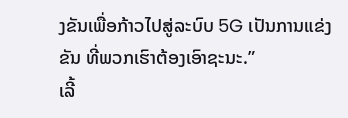ງຂັນເພື່ອກ້າວໄປສູ່ລະບົບ 5G ເປັນການແຂ່ງຂັນ ທີ່ພວກເຮົາຕ້ອງເອົາຊະນະ.”
ເລີ້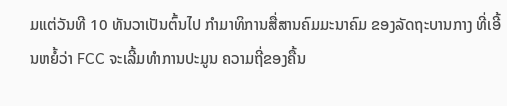ມແຕ່ວັນທີ 10 ທັນວາເປັນຕົ້ນໄປ ກຳມາທິການສື່ສານຄົມມະນາຄົມ ຂອງລັດຖະບານກາງ ທີ່ເອີ້ນຫຍໍ້ວ່າ FCC ຈະເລີ້ມທຳການປະມູນ ຄວາມຖີ່ຂອງຄື້ນ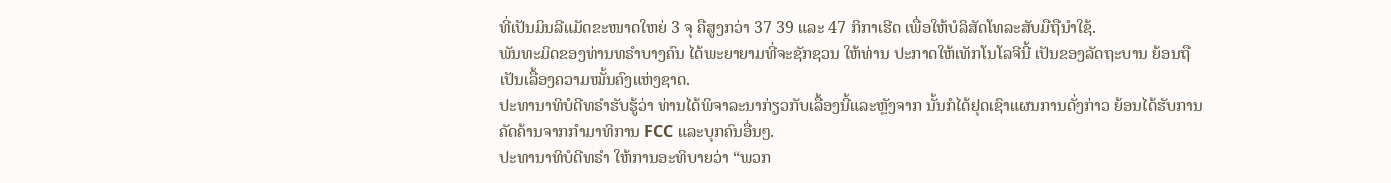ທີ່ເປັນມິນລີແມັດຂະໜາດໃຫຍ່ 3 ຈຸ ຄືສູງກວ່າ 37 39 ແລະ 47 ກິກາເຮີດ ເພື່ອໃຫ້ບໍລິສັດໂທລະສັບມືຖືນຳໃຊ້.
ພັນທະມິດຂອງທ່ານທຣຳບາງຄົນ ໄດ້ພະຍາຍາມທີ່ຈະຊັກຊວນ ໃຫ້ທ່ານ ປະກາດໃຫ້ເທັກໂນໂລຈີນີ້ ເປັນຂອງລັດຖະບານ ຍ້ອນຖືເປັນເລື້ອງຄວາມໝັ້ນຄົງແຫ່ງຊາດ.
ປະທານາທິບໍດີທຣຳຮັບຮູ້ວ່າ ທ່ານໄດ້ພິຈາລະນາກ່ຽວກັບເລື້ອງນີ້ແລະຫຼັງຈາກ ນັ້ນກໍໄດ້ຢຸດເຊົາແຜນການດັ່ງກ່າວ ຍ້ອນໄດ້ຮັບການຄັດຄ້ານຈາກກຳມາທິການ FCC ແລະບຸກຄົນອື່ນໆ.
ປະທານາທິບໍດີທຣຳ ໃຫ້ການອະທິບາຍວ່າ “ພວກ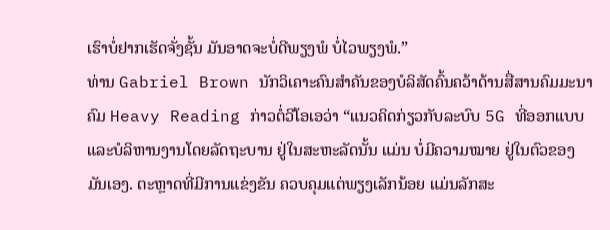ເຮົາບໍ່ຢາກເຮັດຈັ່ງຊັ້ນ ມັນອາດຈະບໍ່ດີພຽງພໍ ບໍ່ໄວພຽງພໍ.”
ທ່ານ Gabriel Brown ນັກວິເຄາະຄົນສຳຄັນຂອງບໍລິສັດຄົ້ນຄວ້າດ້ານສື່ສານຄົມມະນາຄົມ Heavy Reading ກ່າວຕໍ່ວີໂອເອວ່າ “ແນວຄິດກ່ຽວກັບລະບົບ 5G ທີ່ອອກແບບແລະບໍລິຫານງານໂດຍລັດຖະບານ ຢູ່ໃນສະຫະລັດນັ້ນ ແມ່ນ ບໍ່ມີຄວາມໝາຍ ຢູ່ໃນຕົວຂອງມັນເອງ. ຕະຫຼາດທີ່ມີການແຂ່ງຂັນ ຄວບຄຸມແຕ່ພຽງເລັກນ້ອຍ ແມ່ນລັກສະ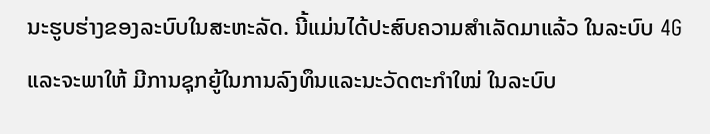ນະຮູບຮ່າງຂອງລະບົບໃນສະຫະລັດ. ນີ້ແມ່ນໄດ້ປະສົບຄວາມສຳເລັດມາແລ້ວ ໃນລະບົບ 4G ແລະຈະພາໃຫ້ ມີການຊຸກຍູ້ໃນການລົງທຶນແລະນະວັດຕະກຳໃໝ່ ໃນລະບົບ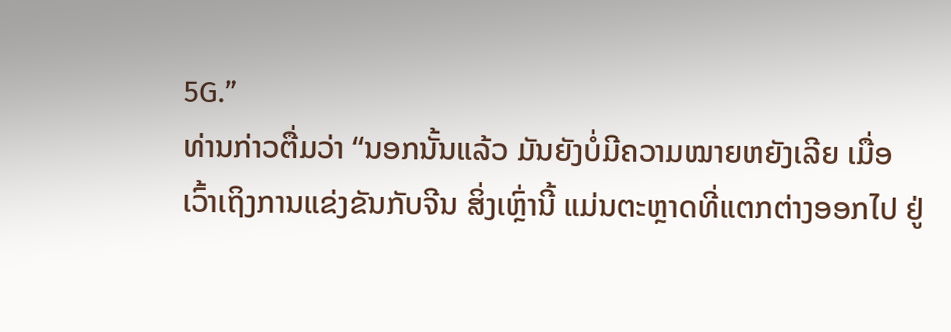5G.”
ທ່ານກ່າວຕື່ມວ່າ “ນອກນັ້ນແລ້ວ ມັນຍັງບໍ່ມີຄວາມໝາຍຫຍັງເລີຍ ເມື່ອເວົ້າເຖິງການແຂ່ງຂັນກັບຈີນ ສິ່ງເຫຼົ່ານີ້ ແມ່ນຕະຫຼາດທີ່ແຕກຕ່າງອອກໄປ ຢູ່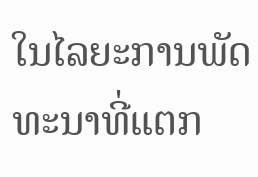ໃນໄລຍະການພັດທະນາທີ່ແຕກ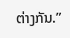ຕ່າງກັນ.”